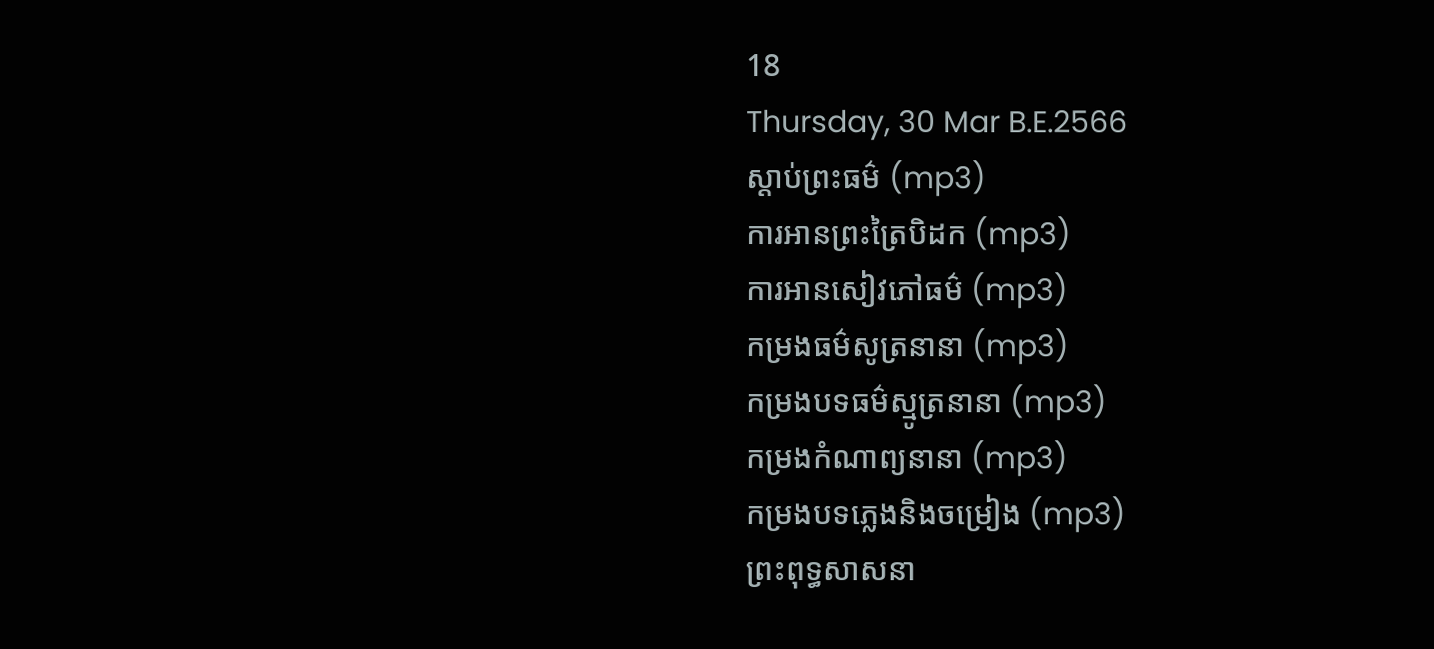18
Thursday, 30 Mar B.E.2566
ស្តាប់ព្រះធម៌ (mp3)
ការអានព្រះត្រៃបិដក (mp3)
ការអានសៀវភៅធម៌ (mp3)
កម្រងធម៌សូត្រនានា (mp3)
កម្រងបទធម៌ស្មូត្រនានា (mp3)
កម្រងកំណាព្យនានា (mp3)
កម្រងបទភ្លេងនិងចម្រៀង (mp3)
ព្រះពុទ្ធសាសនា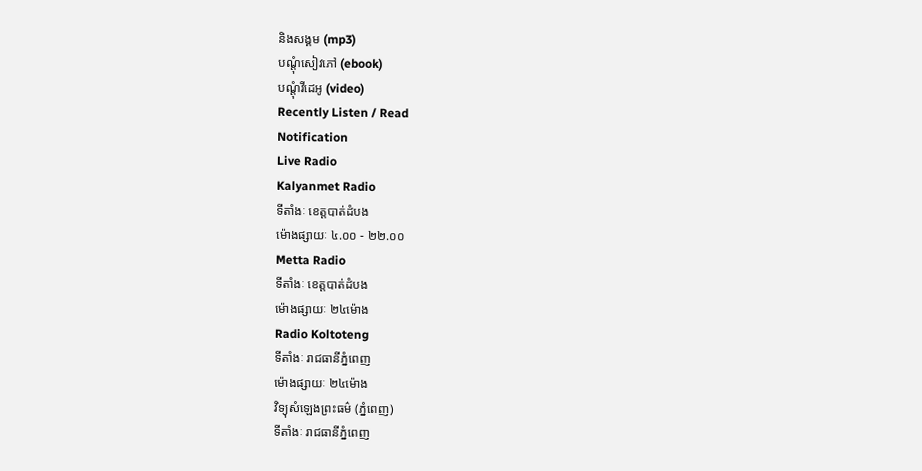និងសង្គម (mp3)
បណ្តុំសៀវភៅ (ebook)
បណ្តុំវីដេអូ (video)
Recently Listen / Read
Notification
Live Radio
Kalyanmet Radio
ទីតាំងៈ ខេត្តបាត់ដំបង
ម៉ោងផ្សាយៈ ៤.០០ - ២២.០០
Metta Radio
ទីតាំងៈ ខេត្តបាត់ដំបង
ម៉ោងផ្សាយៈ ២៤ម៉ោង
Radio Koltoteng
ទីតាំងៈ រាជធានីភ្នំពេញ
ម៉ោងផ្សាយៈ ២៤ម៉ោង
វិទ្យុសំឡេងព្រះធម៌ (ភ្នំពេញ)
ទីតាំងៈ រាជធានីភ្នំពេញ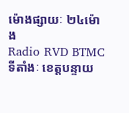ម៉ោងផ្សាយៈ ២៤ម៉ោង
Radio RVD BTMC
ទីតាំងៈ ខេត្តបន្ទាយ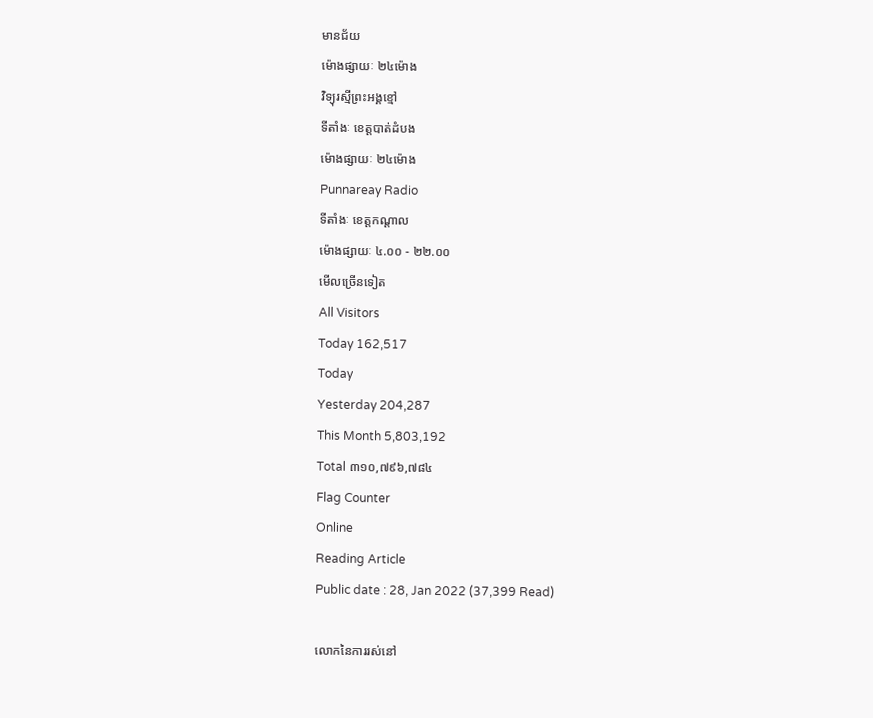មានជ័យ
ម៉ោងផ្សាយៈ ២៤ម៉ោង
វិទ្យុរស្មីព្រះអង្គខ្មៅ
ទីតាំងៈ ខេត្តបាត់ដំបង
ម៉ោងផ្សាយៈ ២៤ម៉ោង
Punnareay Radio
ទីតាំងៈ ខេត្តកណ្តាល
ម៉ោងផ្សាយៈ ៤.០០ - ២២.០០
មើលច្រើនទៀត
All Visitors
Today 162,517
Today
Yesterday 204,287
This Month 5,803,192
Total ៣១០,៧៩៦,៧៨៤
Flag Counter
Online
Reading Article
Public date : 28, Jan 2022 (37,399 Read)

លោកនៃការរស់នៅ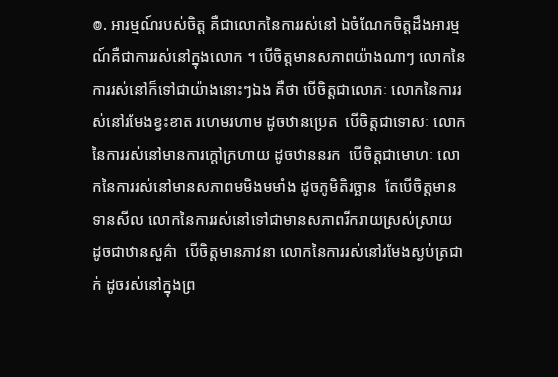៙. អារម្មណ៍របស់ចិត្ត គឺជាលោកនៃការរស់នៅ ឯចំណែកចិត្តដឹងអារម្មណ៍គឺជាការរស់នៅក្នុងលោក ។ បើចិត្តមានសភាពយ៉ាងណាៗ លោកនៃការរស់នៅក៏ទៅជាយ៉ាងនោះៗឯង គឺថា បើចិត្តជាលោភៈ លោកនៃការរស់នៅរមែងខ្វះខាត រហេមរហាម ដូចឋានប្រេត  បើចិត្តជាទោសៈ លោកនៃការរស់នៅមានការក្ដៅក្រហាយ ដូចឋាននរក  បើចិត្តជាមោហៈ លោកនៃការរស់នៅមានសភាពមមិងមមាំង ដូចភូមិតិរច្ឆាន  តែបើចិត្តមានទានសីល លោកនៃការរស់នៅទៅជាមានសភាពរីករាយស្រស់ស្រាយ ដូចជាឋានសួគ៌ា  បើចិត្តមានភាវនា លោកនៃការរស់នៅរមែងស្ងប់ត្រជាក់ ដូចរស់នៅក្នុងព្រ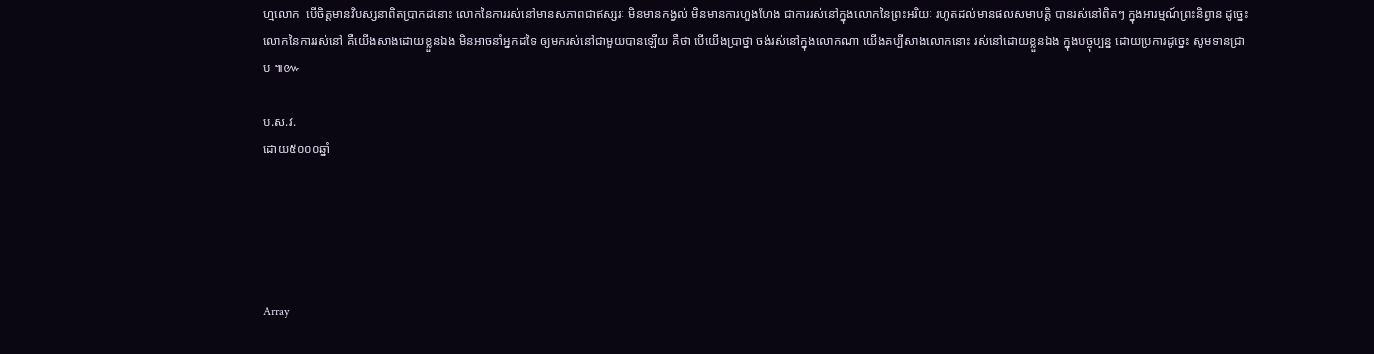ហ្មលោក  បើចិត្តមានវិបស្សនាពិតប្រាកដនោះ លោកនៃការរស់នៅមានសភាពជាឥស្សរៈ មិនមានកង្វល់ មិនមានការហួងហែង ជាការរស់នៅក្នុងលោកនៃព្រះអរិយៈ រហូតដល់មានផលសមាបត្តិ បានរស់នៅពិតៗ ក្នុងអារម្មណ៍ព្រះនិព្វាន ដូច្នេះ លោកនៃការរស់នៅ គឺយើងសាងដោយខ្លួនឯង មិនអាចនាំអ្នកដទៃ ឲ្យមករស់នៅជាមួយបានឡើយ គឺថា បើយើងប្រាថ្នា ចង់រស់នៅក្នុងលោកណា យើងគប្បីសាងលោកនោះ រស់នៅដោយខ្លួនឯង ក្នុងបច្ចុប្បន្ន ដោយប្រការដូច្នេះ សូមទានជ្រាប ៕៚

ប.ស.វ.
ដោយ៥០០០ឆ្នាំ





Array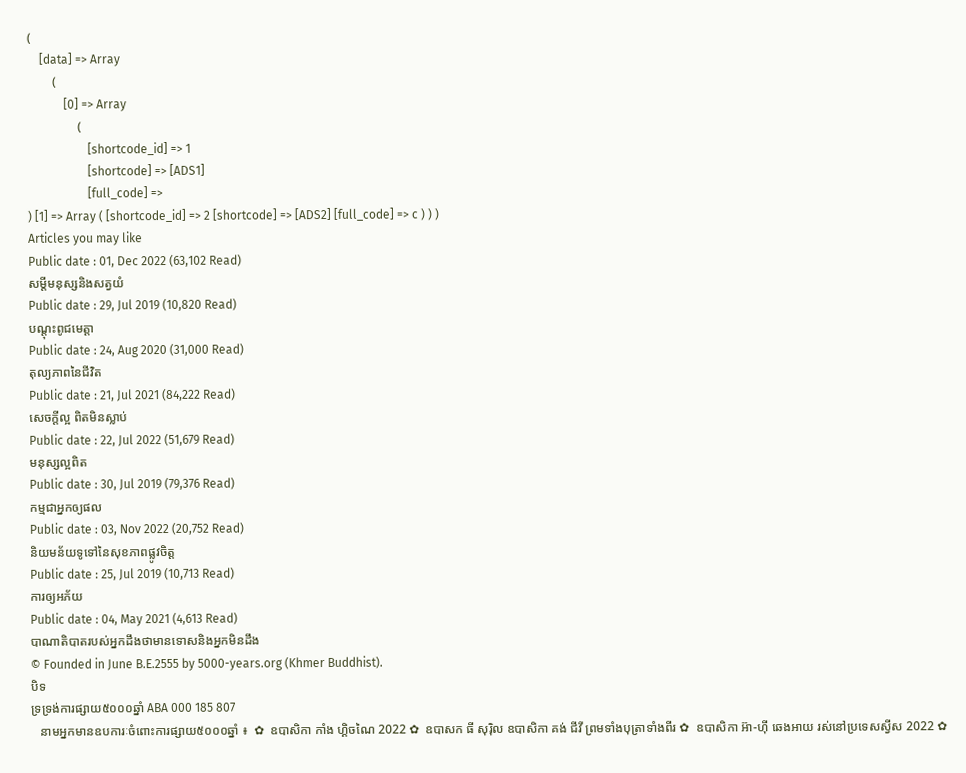(
    [data] => Array
        (
            [0] => Array
                (
                    [shortcode_id] => 1
                    [shortcode] => [ADS1]
                    [full_code] =>
) [1] => Array ( [shortcode_id] => 2 [shortcode] => [ADS2] [full_code] => c ) ) )
Articles you may like
Public date : 01, Dec 2022 (63,102 Read)
សម្ដីមនុស្សនិងសត្វយំ
Public date : 29, Jul 2019 (10,820 Read)
បណ្ដុះពូជមេត្តា
Public date : 24, Aug 2020 (31,000 Read)
តុល្យភាពនៃជីវិត
Public date : 21, Jul 2021 (84,222 Read)
សេចក្ដីល្អ ពិតមិនស្លាប់
Public date : 22, Jul 2022 (51,679 Read)
មនុស្សល្អពិត
Public date : 30, Jul 2019 (79,376 Read)
កម្មជាអ្នកឲ្យផល
Public date : 03, Nov 2022 (20,752 Read)
និយមន័យទូទៅនៃសុខភាពផ្លូវចិត្ត
Public date : 25, Jul 2019 (10,713 Read)
ការឲ្យអភ័យ
Public date : 04, May 2021 (4,613 Read)
បាណាតិបាតរបស់អ្នកដឹងថាមានទោសនិងអ្នកមិនដឹង
© Founded in June B.E.2555 by 5000-years.org (Khmer Buddhist).
បិទ
ទ្រទ្រង់ការផ្សាយ៥០០០ឆ្នាំ ABA 000 185 807
   នាមអ្នកមានឧបការៈចំពោះការផ្សាយ៥០០០ឆ្នាំ ៖  ✿  ឧបាសិកា កាំង ហ្គិចណៃ 2022 ✿  ឧបាសក ធី សុរ៉ិល ឧបាសិកា គង់ ជីវី ព្រមទាំងបុត្រាទាំងពីរ ✿  ឧបាសិកា អ៊ា-ហុី ឆេងអាយ រស់នៅប្រទេសស្វីស 2022 ✿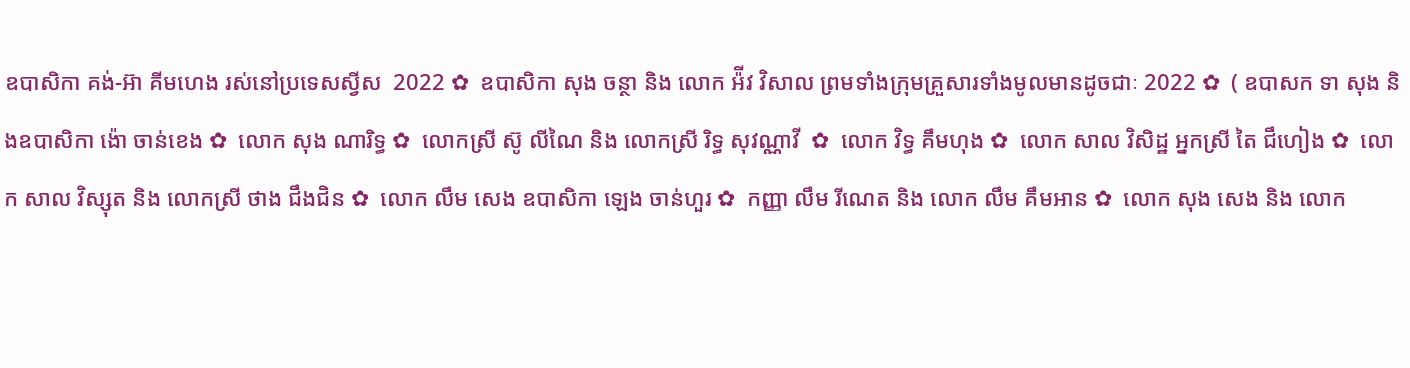ឧបាសិកា គង់-អ៊ា គីមហេង រស់នៅប្រទេសស្វីស  2022 ✿  ឧបាសិកា សុង ចន្ថា និង លោក អ៉ីវ វិសាល ព្រមទាំងក្រុមគ្រួសារទាំងមូលមានដូចជាៈ 2022 ✿  ( ឧបាសក ទា សុង និងឧបាសិកា ង៉ោ ចាន់ខេង ✿  លោក សុង ណារិទ្ធ ✿  លោកស្រី ស៊ូ លីណៃ និង លោកស្រី រិទ្ធ សុវណ្ណាវី  ✿  លោក វិទ្ធ គឹមហុង ✿  លោក សាល វិសិដ្ឋ អ្នកស្រី តៃ ជឹហៀង ✿  លោក សាល វិស្សុត និង លោកស្រី ថាង ជឹងជិន ✿  លោក លឹម សេង ឧបាសិកា ឡេង ចាន់ហួរ ✿  កញ្ញា លឹម រីណេត និង លោក លឹម គឹមអាន ✿  លោក សុង សេង និង លោក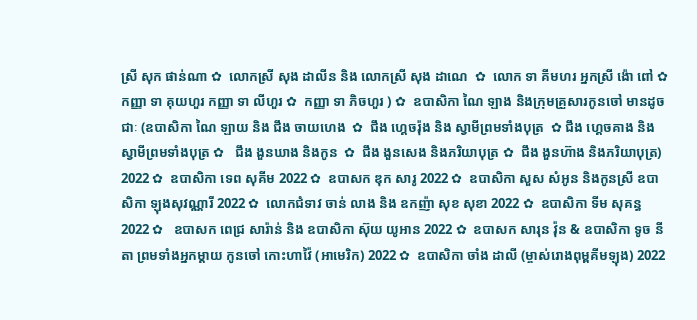ស្រី សុក ផាន់ណា ✿  លោកស្រី សុង ដាលីន និង លោកស្រី សុង ដាណេ  ✿  លោក ទា គីមហរ អ្នកស្រី ង៉ោ ពៅ ✿  កញ្ញា ទា គុយហួរ កញ្ញា ទា លីហួរ ✿  កញ្ញា ទា ភិចហួរ ) ✿  ឧបាសិកា ណៃ ឡាង និងក្រុមគ្រួសារកូនចៅ មានដូចជាៈ (ឧបាសិកា ណៃ ឡាយ និង ជឹង ចាយហេង  ✿  ជឹង ហ្គេចរ៉ុង និង ស្វាមីព្រមទាំងបុត្រ  ✿ ជឹង ហ្គេចគាង និង ស្វាមីព្រមទាំងបុត្រ ✿   ជឹង ងួនឃាង និងកូន  ✿  ជឹង ងួនសេង និងភរិយាបុត្រ ✿  ជឹង ងួនហ៊ាង និងភរិយាបុត្រ)  2022 ✿  ឧបាសិកា ទេព សុគីម 2022 ✿  ឧបាសក ឌុក សារូ 2022 ✿  ឧបាសិកា សួស សំអូន និងកូនស្រី ឧបាសិកា ឡុងសុវណ្ណារី 2022 ✿  លោកជំទាវ ចាន់ លាង និង ឧកញ៉ា សុខ សុខា 2022 ✿  ឧបាសិកា ទីម សុគន្ធ 2022 ✿   ឧបាសក ពេជ្រ សារ៉ាន់ និង ឧបាសិកា ស៊ុយ យូអាន 2022 ✿  ឧបាសក សារុន វ៉ុន & ឧបាសិកា ទូច នីតា ព្រមទាំងអ្នកម្តាយ កូនចៅ កោះហាវ៉ៃ (អាមេរិក) 2022 ✿  ឧបាសិកា ចាំង ដាលី (ម្ចាស់រោងពុម្ពគីមឡុង) 2022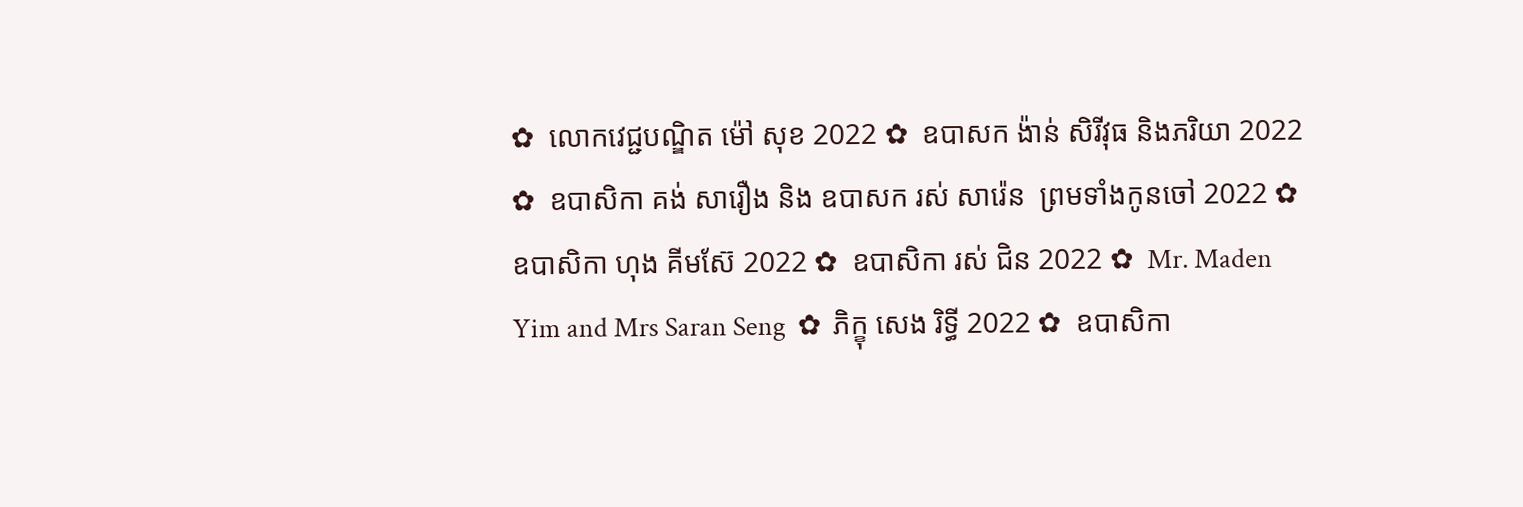✿  លោកវេជ្ជបណ្ឌិត ម៉ៅ សុខ 2022 ✿  ឧបាសក ង៉ាន់ សិរីវុធ និងភរិយា 2022 ✿  ឧបាសិកា គង់ សារឿង និង ឧបាសក រស់ សារ៉េន  ព្រមទាំងកូនចៅ 2022 ✿  ឧបាសិកា ហុង គីមស៊ែ 2022 ✿  ឧបាសិកា រស់ ជិន 2022 ✿  Mr. Maden Yim and Mrs Saran Seng  ✿  ភិក្ខុ សេង រិទ្ធី 2022 ✿  ឧបាសិកា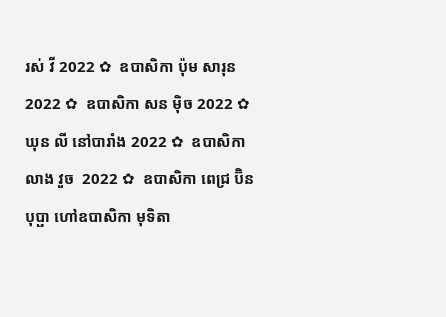រស់ វី 2022 ✿  ឧបាសិកា ប៉ុម សារុន 2022 ✿  ឧបាសិកា សន ម៉ិច 2022 ✿  ឃុន លី នៅបារាំង 2022 ✿  ឧបាសិកា លាង វួច  2022 ✿  ឧបាសិកា ពេជ្រ ប៊ិនបុប្ផា ហៅឧបាសិកា មុទិតា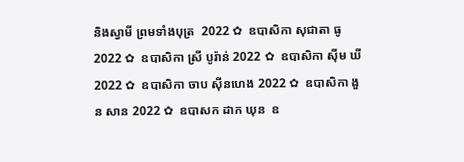និងស្វាមី ព្រមទាំងបុត្រ  2022 ✿  ឧបាសិកា សុជាតា ធូ  2022 ✿  ឧបាសិកា ស្រី បូរ៉ាន់ 2022 ✿  ឧបាសិកា ស៊ីម ឃី 2022 ✿  ឧបាសិកា ចាប ស៊ីនហេង 2022 ✿  ឧបាសិកា ងួន សាន 2022 ✿  ឧបាសក ដាក ឃុន  ឧ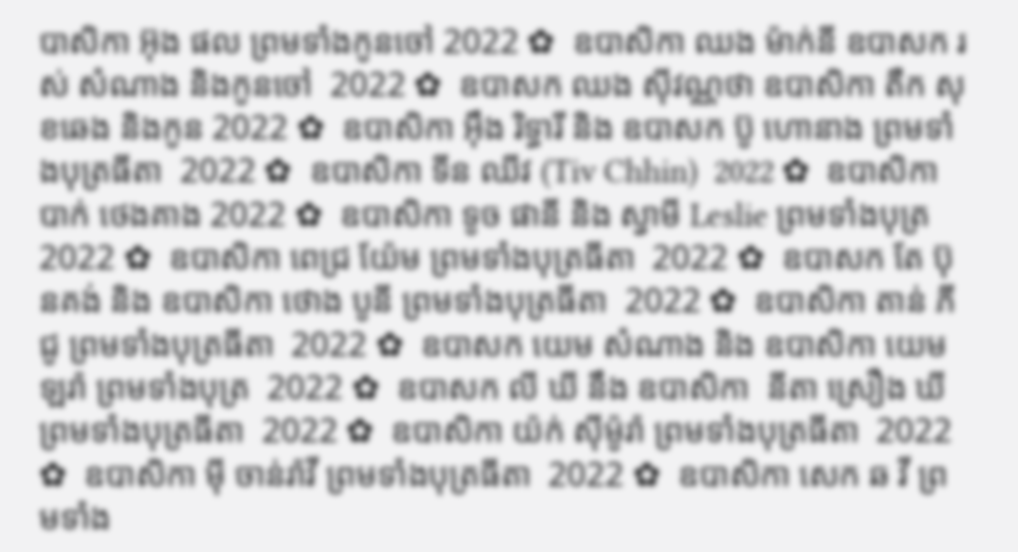បាសិកា អ៊ុង ផល ព្រមទាំងកូនចៅ 2022 ✿  ឧបាសិកា ឈង ម៉ាក់នី ឧបាសក រស់ សំណាង និងកូនចៅ  2022 ✿  ឧបាសក ឈង សុីវណ្ណថា ឧបាសិកា តឺក សុខឆេង និងកូន 2022 ✿  ឧបាសិកា អុឹង រិទ្ធារី និង ឧបាសក ប៊ូ ហោនាង ព្រមទាំងបុត្រធីតា  2022 ✿  ឧបាសិកា ទីន ឈីវ (Tiv Chhin)  2022 ✿  ឧបាសិកា បាក់ ថេងគាង 2022 ✿  ឧបាសិកា ទូច ផានី និង ស្វាមី Leslie ព្រមទាំងបុត្រ  2022 ✿  ឧបាសិកា ពេជ្រ យ៉ែម ព្រមទាំងបុត្រធីតា  2022 ✿  ឧបាសក តែ ប៊ុនគង់ និង ឧបាសិកា ថោង បូនី ព្រមទាំងបុត្រធីតា  2022 ✿  ឧបាសិកា តាន់ ភីជូ ព្រមទាំងបុត្រធីតា  2022 ✿  ឧបាសក យេម សំណាង និង ឧបាសិកា យេម ឡរ៉ា ព្រមទាំងបុត្រ  2022 ✿  ឧបាសក លី ឃី នឹង ឧបាសិកា  នីតា ស្រឿង ឃី  ព្រមទាំងបុត្រធីតា  2022 ✿  ឧបាសិកា យ៉ក់ សុីម៉ូរ៉ា ព្រមទាំងបុត្រធីតា  2022 ✿  ឧបាសិកា មុី ចាន់រ៉ាវី ព្រមទាំងបុត្រធីតា  2022 ✿  ឧបាសិកា សេក ឆ វី ព្រមទាំង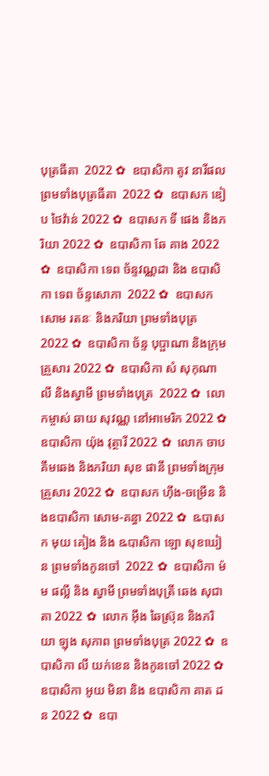បុត្រធីតា  2022 ✿  ឧបាសិកា តូវ នារីផល ព្រមទាំងបុត្រធីតា  2022 ✿  ឧបាសក ឌៀប ថៃវ៉ាន់ 2022 ✿  ឧបាសក ទី ផេង និងភរិយា 2022 ✿  ឧបាសិកា ឆែ គាង 2022 ✿  ឧបាសិកា ទេព ច័ន្ទវណ្ណដា និង ឧបាសិកា ទេព ច័ន្ទសោភា  2022 ✿  ឧបាសក សោម រតនៈ និងភរិយា ព្រមទាំងបុត្រ  2022 ✿  ឧបាសិកា ច័ន្ទ បុប្ផាណា និងក្រុមគ្រួសារ 2022 ✿  ឧបាសិកា សំ សុកុណាលី និងស្វាមី ព្រមទាំងបុត្រ  2022 ✿  លោកម្ចាស់ ឆាយ សុវណ្ណ នៅអាមេរិក 2022 ✿  ឧបាសិកា យ៉ុង វុត្ថារី 2022 ✿  លោក ចាប គឹមឆេង និងភរិយា សុខ ផានី ព្រមទាំងក្រុមគ្រួសារ 2022 ✿  ឧបាសក ហ៊ីង-ចម្រើន និងឧបាសិកា សោម-គន្ធា 2022 ✿  ឩបាសក មុយ គៀង និង ឩបាសិកា ឡោ សុខឃៀន ព្រមទាំងកូនចៅ  2022 ✿  ឧបាសិកា ម៉ម ផល្លី និង ស្វាមី ព្រមទាំងបុត្រី ឆេង សុជាតា 2022 ✿  លោក អ៊ឹង ឆៃស្រ៊ុន និងភរិយា ឡុង សុភាព ព្រមទាំងបុត្រ 2022 ✿  ឧបាសិកា លី យក់ខេន និងកូនចៅ 2022 ✿   ឧបាសិកា អូយ មិនា និង ឧបាសិកា គាត ដន 2022 ✿  ឧបា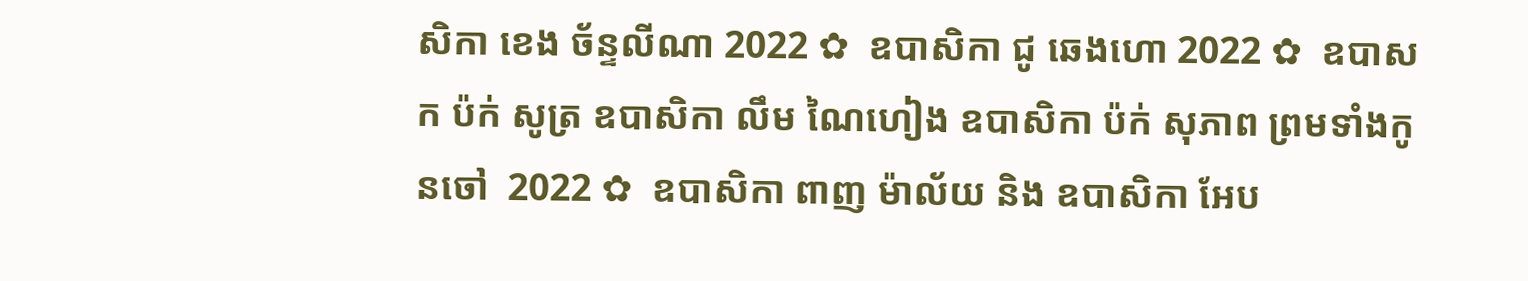សិកា ខេង ច័ន្ទលីណា 2022 ✿  ឧបាសិកា ជូ ឆេងហោ 2022 ✿  ឧបាសក ប៉ក់ សូត្រ ឧបាសិកា លឹម ណៃហៀង ឧបាសិកា ប៉ក់ សុភាព ព្រមទាំងកូនចៅ  2022 ✿  ឧបាសិកា ពាញ ម៉ាល័យ និង ឧបាសិកា អែប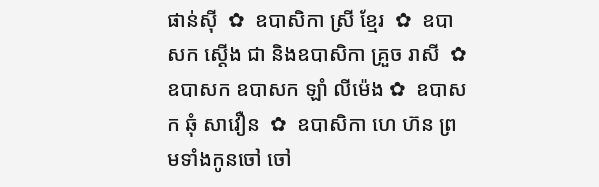ផាន់ស៊ី  ✿  ឧបាសិកា ស្រី ខ្មែរ  ✿  ឧបាសក ស្តើង ជា និងឧបាសិកា គ្រួច រាសី  ✿  ឧបាសក ឧបាសក ឡាំ លីម៉េង ✿  ឧបាសក ឆុំ សាវឿន  ✿  ឧបាសិកា ហេ ហ៊ន ព្រមទាំងកូនចៅ ចៅ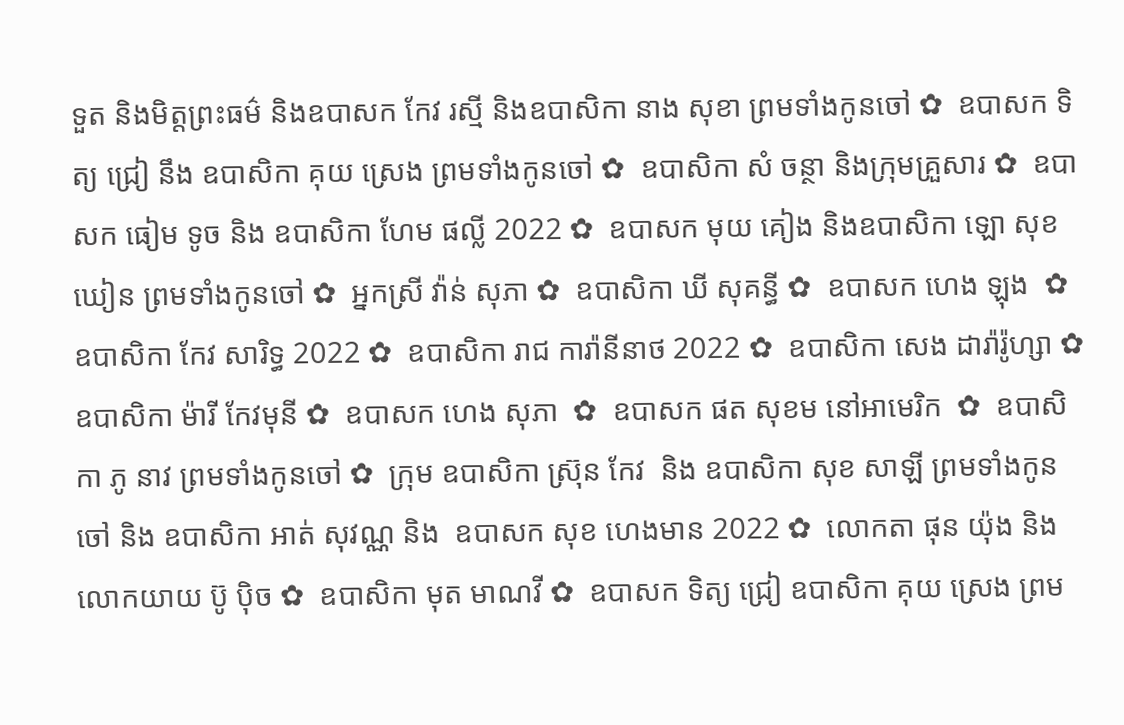ទួត និងមិត្តព្រះធម៌ និងឧបាសក កែវ រស្មី និងឧបាសិកា នាង សុខា ព្រមទាំងកូនចៅ ✿  ឧបាសក ទិត្យ ជ្រៀ នឹង ឧបាសិកា គុយ ស្រេង ព្រមទាំងកូនចៅ ✿  ឧបាសិកា សំ ចន្ថា និងក្រុមគ្រួសារ ✿  ឧបាសក ធៀម ទូច និង ឧបាសិកា ហែម ផល្លី 2022 ✿  ឧបាសក មុយ គៀង និងឧបាសិកា ឡោ សុខឃៀន ព្រមទាំងកូនចៅ ✿  អ្នកស្រី វ៉ាន់ សុភា ✿  ឧបាសិកា ឃី សុគន្ធី ✿  ឧបាសក ហេង ឡុង  ✿  ឧបាសិកា កែវ សារិទ្ធ 2022 ✿  ឧបាសិកា រាជ ការ៉ានីនាថ 2022 ✿  ឧបាសិកា សេង ដារ៉ារ៉ូហ្សា ✿  ឧបាសិកា ម៉ារី កែវមុនី ✿  ឧបាសក ហេង សុភា  ✿  ឧបាសក ផត សុខម នៅអាមេរិក  ✿  ឧបាសិកា ភូ នាវ ព្រមទាំងកូនចៅ ✿  ក្រុម ឧបាសិកា ស្រ៊ុន កែវ  និង ឧបាសិកា សុខ សាឡី ព្រមទាំងកូនចៅ និង ឧបាសិកា អាត់ សុវណ្ណ និង  ឧបាសក សុខ ហេងមាន 2022 ✿  លោកតា ផុន យ៉ុង និង លោកយាយ ប៊ូ ប៉ិច ✿  ឧបាសិកា មុត មាណវី ✿  ឧបាសក ទិត្យ ជ្រៀ ឧបាសិកា គុយ ស្រេង ព្រម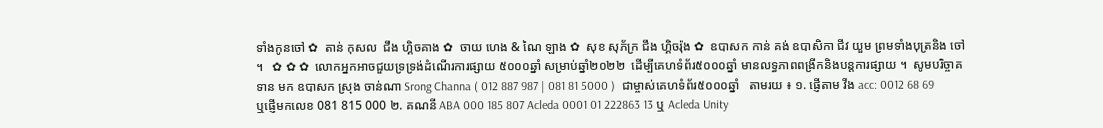ទាំងកូនចៅ ✿  តាន់ កុសល  ជឹង ហ្គិចគាង ✿  ចាយ ហេង & ណៃ ឡាង ✿  សុខ សុភ័ក្រ ជឹង ហ្គិចរ៉ុង ✿  ឧបាសក កាន់ គង់ ឧបាសិកា ជីវ យួម ព្រមទាំងបុត្រនិង ចៅ ។   ✿ ✿ ✿  លោកអ្នកអាចជួយទ្រទ្រង់ដំណើរការផ្សាយ ៥០០០ឆ្នាំ សម្រាប់ឆ្នាំ២០២២  ដើម្បីគេហទំព័រ៥០០០ឆ្នាំ មានលទ្ធភាពពង្រីកនិងបន្តការផ្សាយ ។  សូមបរិច្ចាគទាន មក ឧបាសក ស្រុង ចាន់ណា Srong Channa ( 012 887 987 | 081 81 5000 )  ជាម្ចាស់គេហទំព័រ៥០០០ឆ្នាំ   តាមរយ ៖ ១. ផ្ញើតាម វីង acc: 0012 68 69  ឬផ្ញើមកលេខ 081 815 000 ២. គណនី ABA 000 185 807 Acleda 0001 01 222863 13 ឬ Acleda Unity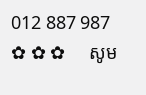012 887 987   ✿ ✿ ✿     សូម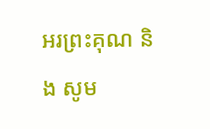អរព្រះគុណ និង សូម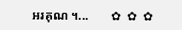អរគុណ ។...       ✿  ✿  ✿